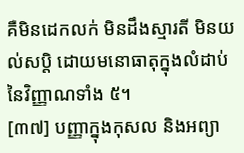គឺមិនដេកលក់ មិនដឹងស្មារតី មិនយល់សប្តិ ដោយមនោធាតុក្នុងលំដាប់នៃវិញ្ញាណទាំង ៥។
[៣៧] បញ្ញាក្នុងកុសល និងអព្យា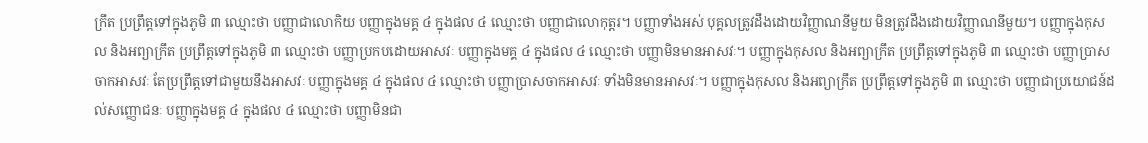ក្រឹត ប្រព្រឹត្តទៅក្នុងភូមិ ៣ ឈ្មោះថា បញ្ញាជាលោកិយ បញ្ញាក្នុងមគ្គ ៤ ក្នុងផល ៤ ឈ្មោះថា បញ្ញាជាលោកុត្តរ។ បញ្ញាទាំងអស់ បុគ្គលត្រូវដឹងដោយវិញ្ញាណនីមួយ មិនត្រូវដឹងដោយវិញ្ញាណនីមួយ។ បញ្ញាក្នុងកុសល និងអព្យាក្រឹត ប្រព្រឹត្តទៅក្នុងភូមិ ៣ ឈ្មោះថា បញ្ញាប្រកបដោយអាសវៈ បញ្ញាក្នុងមគ្គ ៤ ក្នុងផល ៤ ឈ្មោះថា បញ្ញាមិនមានអាសវៈ។ បញ្ញាក្នុងកុសល និងអព្យាក្រឹត ប្រព្រឹត្តទៅក្នុងភូមិ ៣ ឈ្មោះថា បញ្ញាប្រាសចាកអាសវៈ តែប្រព្រឹត្តទៅជាមួយនឹងអាសវៈ បញ្ញាក្នុងមគ្គ ៤ ក្នុងផល ៤ ឈ្មោះថា បញ្ញាប្រាសចាកអាសវៈ ទាំងមិនមានអាសវៈ។ បញ្ញាក្នុងកុសល និងអព្យាក្រឹត ប្រព្រឹត្តទៅក្នុងភូមិ ៣ ឈ្មោះថា បញ្ញាជាប្រយោជន៍ដល់សញ្ញោជនៈ បញ្ញាក្នុងមគ្គ ៤ ក្នុងផល ៤ ឈ្មោះថា បញ្ញាមិនជា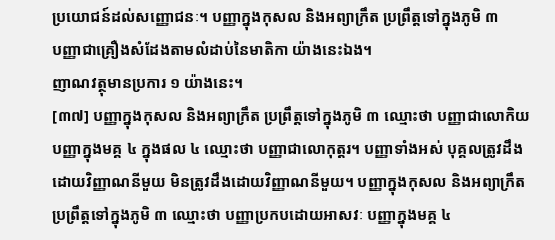ប្រយោជន៍ដល់សញ្ញោជនៈ។ បញ្ញាក្នុងកុសល និងអព្យាក្រឹត ប្រព្រឹត្តទៅក្នុងភូមិ ៣
បញ្ញាជាគ្រឿងសំដែងតាមលំដាប់នៃមាតិកា យ៉ាងនេះឯង។
ញាណវត្ថុមានប្រការ ១ យ៉ាងនេះ។
[៣៧] បញ្ញាក្នុងកុសល និងអព្យាក្រឹត ប្រព្រឹត្តទៅក្នុងភូមិ ៣ ឈ្មោះថា បញ្ញាជាលោកិយ បញ្ញាក្នុងមគ្គ ៤ ក្នុងផល ៤ ឈ្មោះថា បញ្ញាជាលោកុត្តរ។ បញ្ញាទាំងអស់ បុគ្គលត្រូវដឹងដោយវិញ្ញាណនីមួយ មិនត្រូវដឹងដោយវិញ្ញាណនីមួយ។ បញ្ញាក្នុងកុសល និងអព្យាក្រឹត ប្រព្រឹត្តទៅក្នុងភូមិ ៣ ឈ្មោះថា បញ្ញាប្រកបដោយអាសវៈ បញ្ញាក្នុងមគ្គ ៤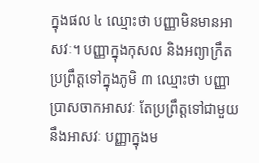ក្នុងផល ៤ ឈ្មោះថា បញ្ញាមិនមានអាសវៈ។ បញ្ញាក្នុងកុសល និងអព្យាក្រឹត ប្រព្រឹត្តទៅក្នុងភូមិ ៣ ឈ្មោះថា បញ្ញាប្រាសចាកអាសវៈ តែប្រព្រឹត្តទៅជាមួយនឹងអាសវៈ បញ្ញាក្នុងម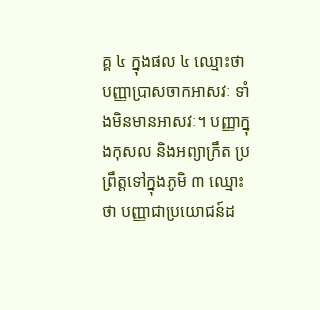គ្គ ៤ ក្នុងផល ៤ ឈ្មោះថា បញ្ញាប្រាសចាកអាសវៈ ទាំងមិនមានអាសវៈ។ បញ្ញាក្នុងកុសល និងអព្យាក្រឹត ប្រព្រឹត្តទៅក្នុងភូមិ ៣ ឈ្មោះថា បញ្ញាជាប្រយោជន៍ដ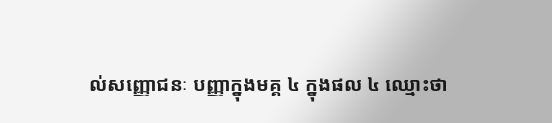ល់សញ្ញោជនៈ បញ្ញាក្នុងមគ្គ ៤ ក្នុងផល ៤ ឈ្មោះថា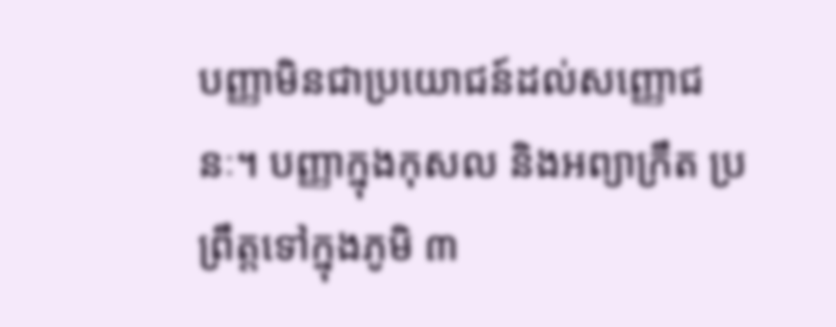បញ្ញាមិនជាប្រយោជន៍ដល់សញ្ញោជនៈ។ បញ្ញាក្នុងកុសល និងអព្យាក្រឹត ប្រព្រឹត្តទៅក្នុងភូមិ ៣